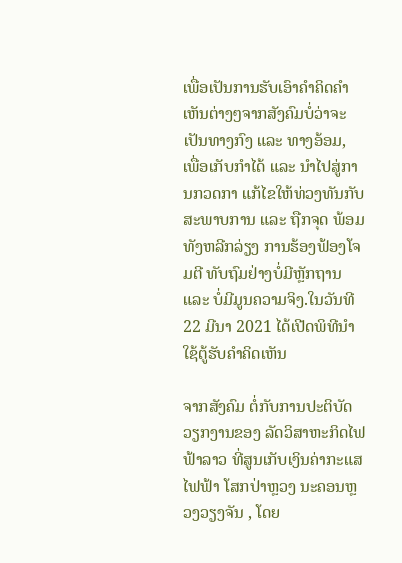ເພື່ອເປັນການຮັບເອົາຄໍາຄິດຄໍາເຫັນຕ່າງໆຈາກສັງຄົມບໍ່ວ່າຈະເປັນທາງກົງ ແລະ ທາງອ້ອມ, ເພື່ອເກັບກໍາໄດ້ ແລະ ນໍາໄປສູ່ການກວດກາ ແກ້ໄຂໃຫ້ທ່ວງທັນກັບ ສະພາບການ ແລະ ຖືກຈຸດ ພ້ອມທັງຫລີກລ່ຽງ ການຮ້ອງຟ້ອງໂຈມຕີ ທັບຖົມຢ່າງບໍ່ມີຫຼັກຖານ ແລະ ບໍ່ມີມູນຄວາມຈິງ.ໃນວັນທີ 22 ມີນາ 2021 ໄດ້ເປີດພິທີນໍາໃຊ້ຕູ້ຮັບຄໍາຄິດເຫັນ

ຈາກສັງຄົມ ຕໍ່ກັບການປະຕິບັດວຽກງານຂອງ ລັດວິສາຫະກິດໄຟຟ້າລາວ ທີ່ສູນເກັບເງິນຄ່າກະແສໄຟຟ້າ ໂສກປ່າຫຼວງ ນະຄອນຫຼວງວຽງຈັນ , ໂດຍ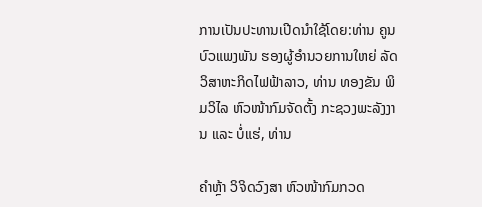ການເປັນປະທານເປີດນໍາໃຊ້ໂດຍ:ທ່ານ ຄູນ ບົວແພງພັນ ຮອງຜູ້ອໍານວຍການໃຫຍ່ ລັດວິສາຫະກິດໄຟຟ້າລາວ, ທ່ານ ທອງຂັນ ພິມວິໄລ ຫົວໜ້າກົມຈັດຕັ້ງ ກະຊວງພະລັງງານ ແລະ ບໍ່ແຮ່, ທ່ານ

ຄໍາຫຼ້າ ວິຈິດວົງສາ ຫົວໜ້າກົມກວດ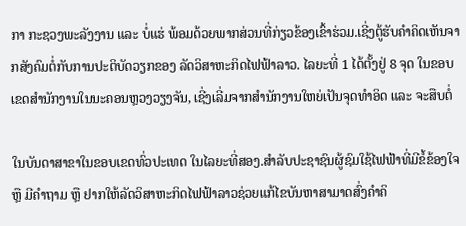ກາ ກະຊວງພະລັງງານ ແລະ ບໍ່ແຮ່ ພ້ອມດ້ວຍພາກສ່ວນທີ່ກ່ຽວຂ້ອງເຂົ້າຮ່ວມ.ເຊີ່ງຕູ້ຮັບຄໍາຄິດເຫັນຈາກສັງຄົມຕໍ່ກັບການປະຕິບັດວຽກຂອງ ລັດວິສາຫະກິດໄຟຟ້າລາວ. ໄລຍະທີ່ 1 ໄດ້ຕັ້ງຢູ່ 8 ຈຸດ ໃນຂອບເຂດສໍານັກງານໃນນະຄອນຫຼວງວຽງຈັນ, ເຊີ່ງເລີ່ມຈາກສໍານັກງານໃຫຍ່ເປັນຈຸດທໍາອິດ ແລະ ຈະສືບຕໍ່

ໃນບັນດາສາຂາໃນຂອບເຂດທົ່ວປະເທດ ໃນໄລຍະທີ່ສອງ.ສໍາລັບປະຊາຊົນຜູ້ຊົມໃຊ້ໄຟຟ້າທີ່ມີຂໍ້ຂ້ອງໃຈ ຫຼື ມີຄໍາຖາມ ຫຼື ຢາກໃຫ້ລັດວິສາຫະກິດໄຟຟ້າລາວຊ່ວຍແກ້ໄຂບັນຫາສາມາດສົ່ງຄໍາຄິ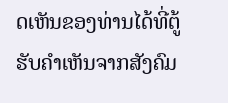ດເຫັນຂອງທ່ານໄດ້ທີ່ຕູ້ຮັບຄໍາເຫັນຈາກສັງຄົມ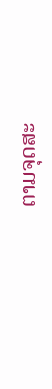ຕາມຈຸດສະ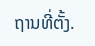ຖານທີ່ຕັ້ງ.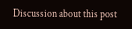Discussion about this post